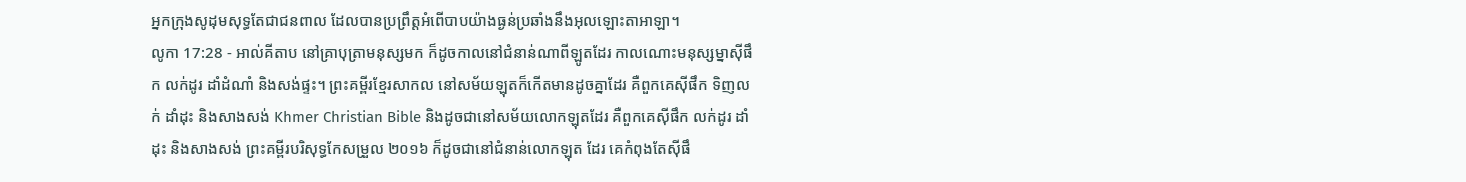អ្នកក្រុងសូដុមសុទ្ធតែជាជនពាល ដែលបានប្រព្រឹត្តអំពើបាបយ៉ាងធ្ងន់ប្រឆាំងនឹងអុលឡោះតាអាឡា។
លូកា 17:28 - អាល់គីតាប នៅគ្រាបុត្រាមនុស្សមក ក៏ដូចកាលនៅជំនាន់ណាពីឡូតដែរ កាលណោះមនុស្សម្នាស៊ីផឹក លក់ដូរ ដាំដំណាំ និងសង់ផ្ទះ។ ព្រះគម្ពីរខ្មែរសាកល នៅសម័យឡុតក៏កើតមានដូចគ្នាដែរ គឺពួកគេស៊ីផឹក ទិញលក់ ដាំដុះ និងសាងសង់ Khmer Christian Bible និងដូចជានៅសម័យលោកឡុតដែរ គឺពួកគេស៊ីផឹក លក់ដូរ ដាំដុះ និងសាងសង់ ព្រះគម្ពីរបរិសុទ្ធកែសម្រួល ២០១៦ ក៏ដូចជានៅជំនាន់លោកឡុត ដែរ គេកំពុងតែស៊ីផឹ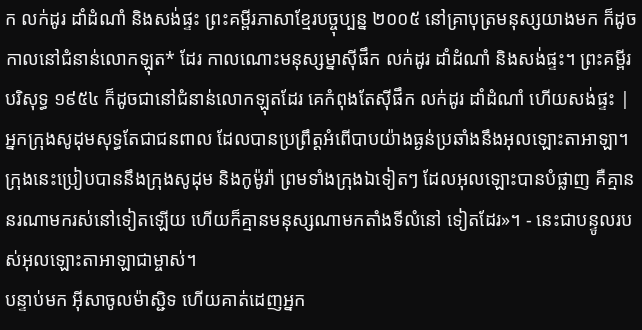ក លក់ដូរ ដាំដំណាំ និងសង់ផ្ទះ ព្រះគម្ពីរភាសាខ្មែរបច្ចុប្បន្ន ២០០៥ នៅគ្រាបុត្រមនុស្សយាងមក ក៏ដូចកាលនៅជំនាន់លោកឡុត* ដែរ កាលណោះមនុស្សម្នាស៊ីផឹក លក់ដូរ ដាំដំណាំ និងសង់ផ្ទះ។ ព្រះគម្ពីរបរិសុទ្ធ ១៩៥៤ ក៏ដូចជានៅជំនាន់លោកឡុតដែរ គេកំពុងតែស៊ីផឹក លក់ដូរ ដាំដំណាំ ហើយសង់ផ្ទះ |
អ្នកក្រុងសូដុមសុទ្ធតែជាជនពាល ដែលបានប្រព្រឹត្តអំពើបាបយ៉ាងធ្ងន់ប្រឆាំងនឹងអុលឡោះតាអាឡា។
ក្រុងនេះប្រៀបបាននឹងក្រុងសូដុម និងកូម៉ូរ៉ា ព្រមទាំងក្រុងឯទៀតៗ ដែលអុលឡោះបានបំផ្លាញ គឺគ្មាននរណាមករស់នៅទៀតឡើយ ហើយក៏គ្មានមនុស្សណាមកតាំងទីលំនៅ ទៀតដែរ»។ - នេះជាបន្ទូលរបស់អុលឡោះតាអាឡាជាម្ចាស់។
បន្ទាប់មក អ៊ីសាចូលម៉ាស្ជិទ ហើយគាត់ដេញអ្នក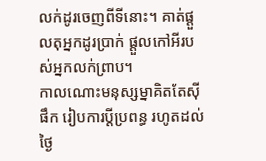លក់ដូរចេញពីទីនោះ។ គាត់ផ្ដួលតុអ្នកដូរប្រាក់ ផ្ដួលកៅអីរបស់អ្នកលក់ព្រាប។
កាលណោះមនុស្សម្នាគិតតែស៊ីផឹក រៀបការប្ដីប្រពន្ធ រហូតដល់ថ្ងៃ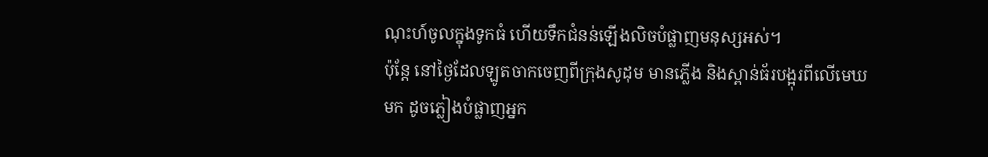ណុះហ៍ចូលក្នុងទូកធំ ហើយទឹកជំនន់ឡើងលិចបំផ្លាញមនុស្សអស់។
ប៉ុន្តែ នៅថ្ងៃដែលឡូតចាកចេញពីក្រុងសូដុម មានភ្លើង និងស្ពាន់ធ័របង្អុរពីលើមេឃមក ដូចភ្លៀងបំផ្លាញអ្នក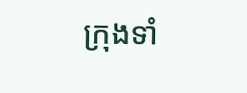ក្រុងទាំ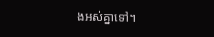ងអស់គ្នាទៅ។